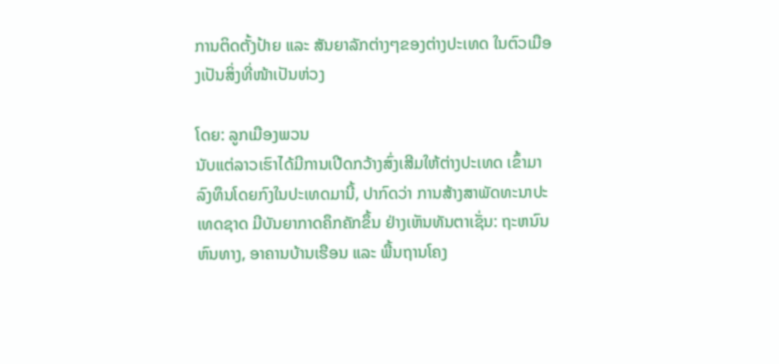ການຕິດຕັ້ງປ້າຍ ແລະ ສັນຍາລັກຕ່າງໆຂອງຕ່າງປະເທດ ໃນຕົວເມືອງເປັນສິ່ງທີ່ໜ້າເປັນຫ່ວງ

ໂດຍ: ລູກເມືອງພວນ
ນັບແຕ່ລາວເຮົາໄດ້ມີການເປີດກວ້າງສົ່ງເສີມໃຫ້ຕ່າງປະເທດ ເຂົ້າມາລົງທຶນໂດຍກົງໃນປະເທດມານີ້, ປາກົດວ່າ ການສ້າງສາພັດທະນາປະເທດຊາດ ມີບັນຍາກາດຄຶກຄັກຂຶ້ນ ຢ່າງເຫັນທັນຕາເຊັ່ນ: ຖະຫນົນຫົນທາງ, ອາຄານບ້ານເຮືອນ ແລະ ພື້ນຖານໂຄງ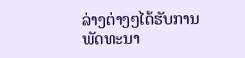ລ່າງຕ່າງໆໄດ້ຮັບການພັດທະນາ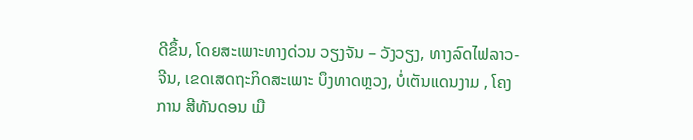ດີຂຶ້ນ, ໂດຍສະເພາະທາງດ່ວນ ວຽງຈັນ – ວັງວຽງ, ທາງລົດໄຟລາວ-ຈີນ, ເຂດເສດຖະກິດສະເພາະ ບຶງທາດຫຼວງ, ບໍ່ເຕັນແດນງາມ , ໂຄງການ ສີທັນດອນ ເມື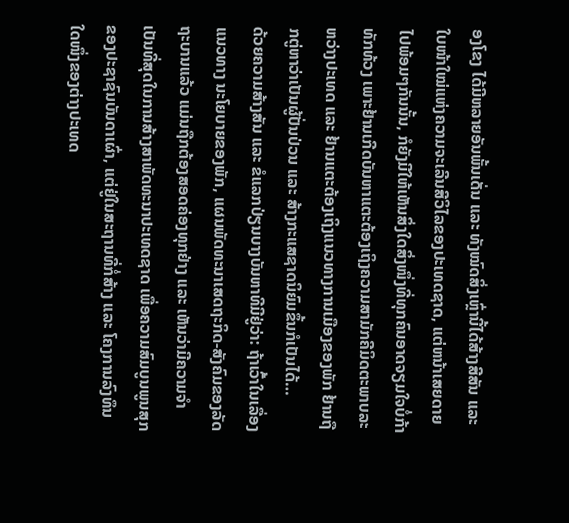ອງໂຂງ ໄດ້ມີຫລາຍອັນພັ້ນເດັ່ນ ແລະ ທັງໝົດສິ່ງເຫຼົ່ານີ້ໄດ້ສ້າງສີສັນ ແລະ ໃບໜ້າໃໝ່ແຫ່ງຄວາມຈະເລີນສີວິໄລຂອງປະເທດຊາດ, ແຕ່ຫນ້າເສຍດາຍໄປພ້ອມໆກັນນັ້ນ, ກໍຍັງມີໃຫ້ເຫັນສິ່ງໃດສິ່ງໜຶ່ງທີ່ທຸກຄົນອາດຈຽມໃຈບໍ່ກ້າທັກທ້ວງ ເພາະຢ້ານເກີດບັນຫາແຕະຕ້ອງເຖິງຄວາມສາມັກຄີມິດຕະພາບລະຫວ່າງປະເທດ ແລະ ຢ້ານແຕະຕ້ອງເຖິງແນວທາງການເມືອງຂອງພັກ ຢ້ານຖືກຕູ່ຫາວ່າເປັນຜູ້ປັ່ນປ່ວນ ແລະ ສ້າງກະແສຊາດນິຍົມຂຶ້ນກໍເປັນໄດ້…
ດ້ວຍຄວາມສ້າງສັນ ແລະ ຂໍແລກປ່ຽນບາງບັນຫາທີມີຢູ່ວ່າ: ຖ້າເວົ້າໃນເລື່ອງແນວທາງ ນະໂຍບາຍຂອງພັກ, ແຜນພັດທະນາເສດຖະກິດ-ສັງຄົມຂອງລັດຖະບານແລ້ວ ແມ່ນຖືກຕ້ອງສອດຄ່ອງທຸກຢ່າງ ແລະ ເຫັນວ່າມີຄວາມຈຳເປັນທີ່ສຸດໃນການສ້າງສາພັດທະນາປະເທດຊາດ ເພື່ອຄວາມສົມບູນພູນສຸກຂອງປະຊາຊົນບັນດາເຜົ່າ, ແຕ່ຢູ່ໃນສະຖານທີ່ກໍ່ສ້າງ ແລະ ໂຄງການລົງທຶນໃດໜຶ່ງຂອງຕ່າງປະເທດ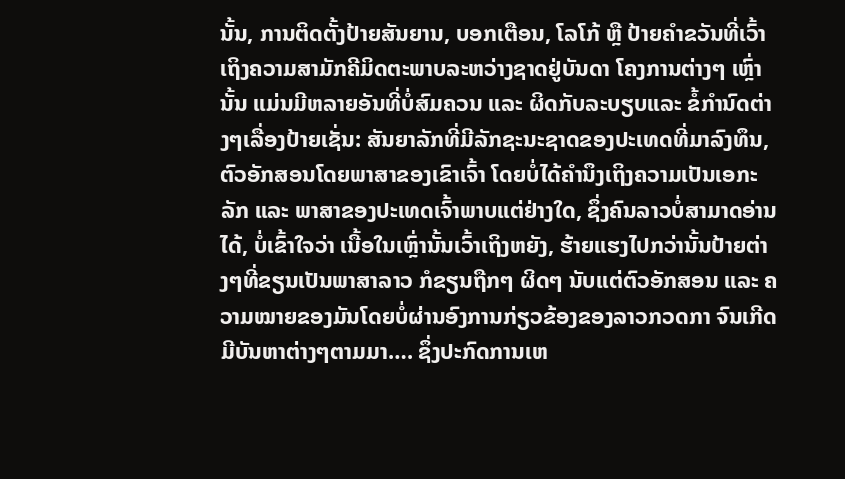ນັ້ນ, ການຕິດຕັ້ງປ້າຍສັນຍານ, ບອກເຕືອນ, ໂລໂກ້ ຫຼື ປ້າຍຄຳຂວັນທີ່ເວົ້າເຖິງຄວາມສາມັກຄີມິດຕະພາບລະຫວ່າງຊາດຢູ່ບັນດາ ໂຄງການຕ່າງໆ ເຫຼົ່ານັ້ນ ແມ່ນມີຫລາຍອັນທີ່ບໍ່ສົມຄວນ ແລະ ຜິດກັບລະບຽບແລະ ຂໍ້ກຳນົດຕ່າງໆເລື່ອງປ້າຍເຊັ່ນ: ສັນຍາລັກທີ່ມີລັກຊະນະຊາດຂອງປະເທດທີ່ມາລົງທຶນ, ຕົວອັກສອນໂດຍພາສາຂອງເຂົາເຈົ້າ ໂດຍບໍ່ໄດ້ຄຳນຶງເຖິງຄວາມເປັນເອກະລັກ ແລະ ພາສາຂອງປະເທດເຈົ້າພາບແຕ່ຢ່າງໃດ, ຊຶ່ງຄົນລາວບໍ່ສາມາດອ່ານໄດ້, ບໍ່ເຂົ້າໃຈວ່າ ເນື້ອໃນເຫຼົ່ານັ້ນເວົ້າເຖິງຫຍັງ, ຮ້າຍແຮງໄປກວ່ານັ້ນປ້າຍຕ່າງໆທີ່ຂຽນເປັນພາສາລາວ ກໍຂຽນຖືກໆ ຜິດໆ ນັບແຕ່ຕົວອັກສອນ ແລະ ຄວາມໝາຍຂອງມັນໂດຍບໍ່ຜ່ານອົງການກ່ຽວຂ້ອງຂອງລາວກວດກາ ຈົນເກີດມີບັນຫາຕ່າງໆຕາມມາ…. ຊຶ່ງປະກົດການເຫ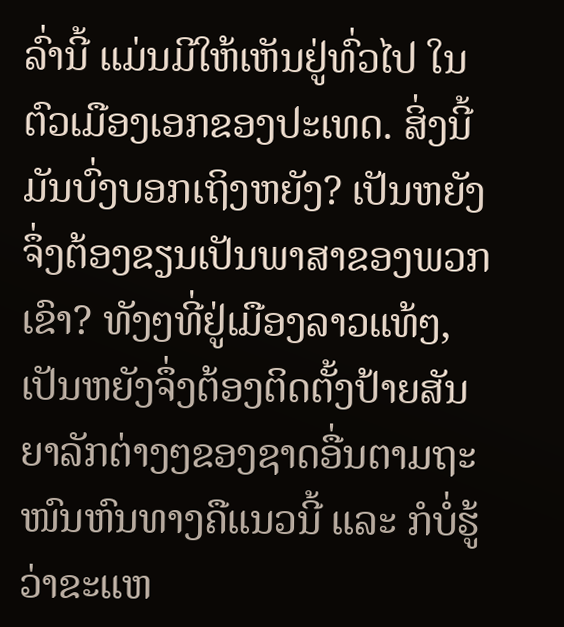ລົ່ານີ້ ແມ່ນມີໃຫ້ເຫັນຢູ່ທົ່ວໄປ ໃນຕົວເມືອງເອກຂອງປະເທດ. ສິ່ງນີ້ມັນບົ່ງບອກເຖິງຫຍັງ? ເປັນຫຍັງຈຶ່ງຕ້ອງຂຽນເປັນພາສາຂອງພວກເຂົາ? ທັງໆທີ່ຢູ່ເມືອງລາວແທ້ໆ, ເປັນຫຍັງຈຶ່ງຕ້ອງຕິດຕັ້ງປ້າຍສັນຍາລັກຕ່າງໆຂອງຊາດອື່ນຕາມຖະໜົນຫົນທາງຄືແນວນີ້ ແລະ ກໍບໍ່ຮູ້ວ່າຂະແຫ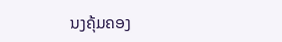ນງຄຸ້ມຄອງ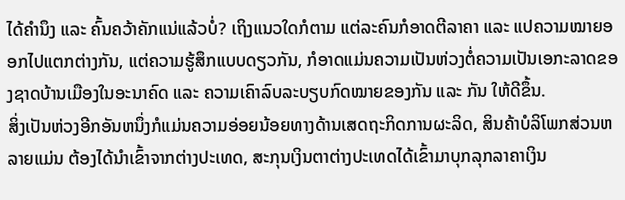ໄດ້ຄຳນຶງ ແລະ ຄົ້ນຄວ້າຄັກແນ່ແລ້ວບໍ່? ເຖິງແນວໃດກໍຕາມ ແຕ່ລະຄົນກໍອາດຕີລາຄາ ແລະ ແປຄວາມໝາຍອອກໄປແຕກຕ່າງກັນ, ແຕ່ຄວາມຮູ້ສຶກແບບດຽວກັນ, ກໍອາດແມ່ນຄວາມເປັນຫ່ວງຕໍ່ຄວາມເປັນເອກະລາດຂອງຊາດບ້ານເມືອງໃນອະນາຄົດ ແລະ ຄວາມເຄົາລົບລະບຽບກົດໝາຍຂອງກັນ ແລະ ກັນ ໃຫ້ດີຂຶ້ນ.
ສິ່ງເປັນຫ່ວງອີກອັນຫນຶ່ງກໍແມ່ນຄວາມອ່ອຍນ້ອຍທາງດ້ານເສດຖະກິດການຜະລິດ, ສິນຄ້າບໍລິໂພກສ່ວນຫລາຍແມ່ນ ຕ້ອງໄດ້ນຳເຂົ້າຈາກຕ່າງປະເທດ, ສະກຸນເງິນຕາຕ່າງປະເທດໄດ້ເຂົ້າມາບຸກລຸກລາຄາເງິນ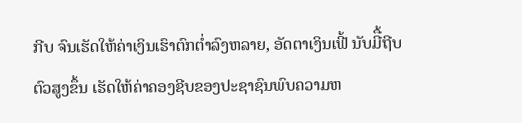ກີບ ຈົນເຮັດໃຫ້ຄ່າເງິນເຮົາຕົກຕໍ່າລົງຫລາຍ, ອັດຕາເງິນເຟີ້ ນັບມີື້ຖີບຕົວສູງຂຶ້ນ ເຮັດໃຫ້ຄ່າຄອງຊີບຂອງປະຊາຊົນພົບຄວາມຫ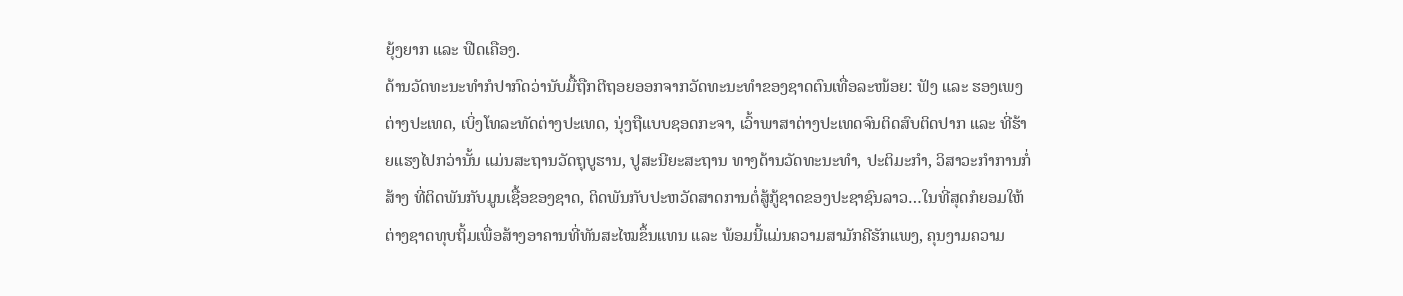ຍຸ້ງຍາກ ແລະ ຟືດເຄືອງ.
ດ້ານວັດທະນະທໍາກໍປາກົດວ່ານັບມື້ຖືກຕີຖອຍອອກຈາກວັດທະນະທຳຂອງຊາດຕົນເທື່ອລະໜ້ອຍ: ຟັງ ແລະ ຮອງເພງຕ່າງປະເທດ, ເບິ່ງໂທລະທັດຕ່າງປະເທດ, ນຸ່ງຖືແບບຊອດກະຈາ, ເວົ້າພາສາຕ່າງປະເທດຈົນຕິດສົບຕິດປາກ ແລະ ທີ່ຮ້າຍແຮງໄປກວ່ານັ້ນ ແມ່ນສະຖານວັດຖຸບູຮານ, ປູສະນີຍະສະຖານ ທາງດ້ານວັດທະນະທຳ, ປະຕິມະກຳ, ວິສາວະກຳການກໍ່ສ້າງ ທີ່ຕິດພັນກັບມູນເຊື້ອຂອງຊາດ, ຕິດພັນກັບປະຫວັດສາດການຕໍ່ສູ້ກູ້ຊາດຂອງປະຊາຊົນລາວ…ໃນທີ່ສຸດກໍຍອມໃຫ້ຕ່າງຊາດທຸບຖິ້ມເພື່ອສ້າງອາຄານທີ່ທັນສະໄໝຂຶ້ນແທນ ແລະ ພ້ອມນີ້ແມ່ນຄວາມສາມັກຄີຮັກແພງ, ຄຸນງາມຄວາມ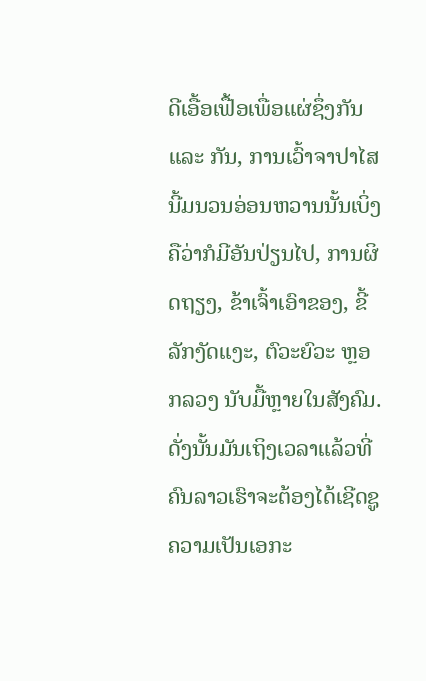ດີເອື້ອເຟື້ອເພື່ອແຜ່ຊຶ່ງກັນ ແລະ ກັນ, ການເວົ້າຈາປາໄສນີ້ມນວນອ່ອນຫວານນັ້ນເບິ່ງຄືວ່າກໍມີອັນປ່ຽນໄປ, ການຜິດຖຽງ, ຂ້າເຈົ້າເອົາຂອງ, ຂີ້ລັກງັດແງະ, ຕົວະຍົວະ ຫຼອກລວງ ນັບມື້ຫຼາຍໃນສັງຄົມ.
ດັ່ງນັ້ນມັນເຖິງເວລາແລ້ວທີ່ຄົນລາວເຮົາຈະຕ້ອງໄດ້ເຊີດຊູຄວາມເປັນເອກະ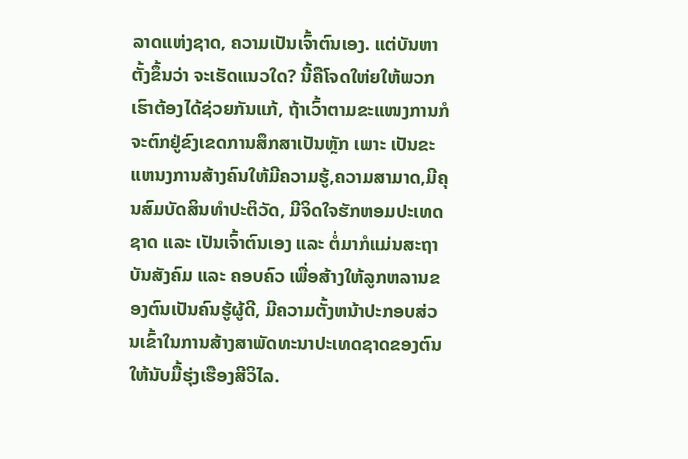ລາດແຫ່ງຊາດ, ຄວາມເປັນເຈົ້າຕົນເອງ. ແຕ່ບັນຫາຕັ້ງຂຶ້ນວ່າ ຈະເຮັດແນວໃດ? ນີ້ຄືໂຈດໃຫ່ຍໃຫ້ພວກເຮົາຕ້ອງໄດ້ຊ່ວຍກັນແກ້, ຖ້າເວົ້າຕາມຂະແໜງການກໍຈະຕົກຢູ່ຂົງເຂດການສຶກສາເປັນຫຼັກ ເພາະ ເປັນຂະແຫນງການສ້າງຄົນໃຫ້ມີຄວາມຮູ້,ຄວາມສາມາດ,ມີຄຸນສົມບັດສິນທຳປະຕິວັດ, ມີຈິດໃຈຮັກຫອມປະເທດຊາດ ແລະ ເປັນເຈົ້າຕົນເອງ ແລະ ຕໍ່ມາກໍແມ່ນສະຖາບັນສັງຄົມ ແລະ ຄອບຄົວ ເພື່ອສ້າງໃຫ້ລູກຫລານຂອງຕົນເປັນຄົນຮູ້ຜູ້ດີ, ມີຄວາມຕັ້ງຫນ້າປະກອບສ່ວນເຂົ້າໃນການສ້າງສາພັດທະນາປະເທດຊາດຂອງຕົນໃຫ້ນັບມື້ຮຸ່ງເຮືອງສີວິໄລ.